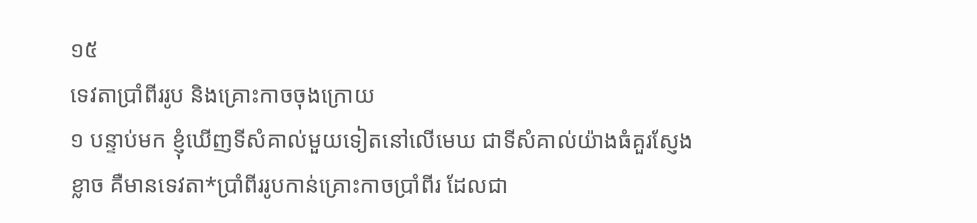១៥
ទេវតាប្រាំពីររូប និងគ្រោះកាចចុងក្រោយ
១ បន្ទាប់មក ខ្ញុំឃើញទីសំគាល់មួយទៀតនៅលើមេឃ ជាទីសំគាល់យ៉ាងធំគួរស្ញែងខ្លាច គឺមានទេវតា*ប្រាំពីររូបកាន់គ្រោះកាចប្រាំពីរ ដែលជា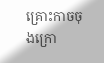គ្រោះកាចចុងក្រោ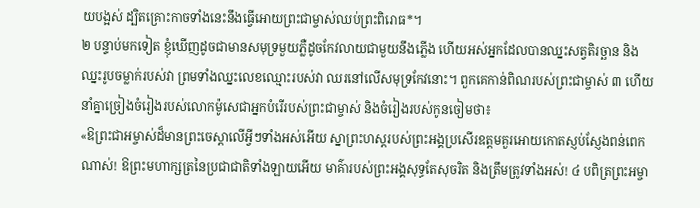យបង្អស់ ដ្បិតគ្រោះកាចទាំងនេះនឹងធ្វើអោយព្រះជាម្ចាស់ឈប់ព្រះពិរោធ*។
២ បន្ទាប់មកទៀត ខ្ញុំឃើញដូចជាមានសមុទ្រមួយភ្លឺដូចកែវលាយជាមួយនឹងភ្លើង ហើយអស់អ្នកដែលបានឈ្នះសត្វតិរច្ឆាន និងឈ្នះរូបចម្លាក់របស់វា ព្រមទាំងឈ្នះលេខឈ្មោះរបស់វា ឈរនៅលើសមុទ្រកែវនោះ។ ពួកគេកាន់ពិណរបស់ព្រះជាម្ចាស់ ៣ ហើយនាំគ្នាច្រៀងចំរៀងរបស់លោកម៉ូសេជាអ្នកបំរើរបស់ព្រះជាម្ចាស់ និងចំរៀងរបស់កូនចៀមថា៖
«ឱព្រះជាអម្ចាស់ដ៏មានព្រះចេស្ដាលើអ្វីៗទាំងអស់អើយ ស្នាព្រះហស្ដរបស់ព្រះអង្គប្រសើរឧត្ដមគួរអោយកោតស្ញប់ស្ញែងពន់ពេកណាស់! ឱព្រះមហាក្សត្រនៃប្រជាជាតិទាំងឡាយអើយ មាគ៌ារបស់ព្រះអង្គសុទ្ធតែសុចរិត និងត្រឹមត្រូវទាំងអស់! ៤ បពិត្រព្រះអម្ចា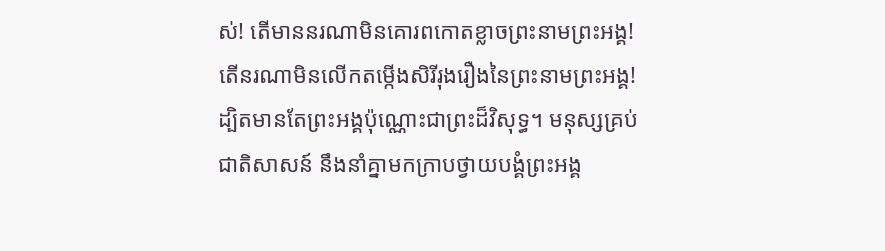ស់! តើមាននរណាមិនគោរពកោតខ្លាចព្រះនាមព្រះអង្គ! តើនរណាមិនលើកតម្កើងសិរីរុងរឿងនៃព្រះនាមព្រះអង្គ! ដ្បិតមានតែព្រះអង្គប៉ុណ្ណោះជាព្រះដ៏វិសុទ្ធ។ មនុស្សគ្រប់ជាតិសាសន៍ នឹងនាំគ្នាមកក្រាបថ្វាយបង្គំព្រះអង្គ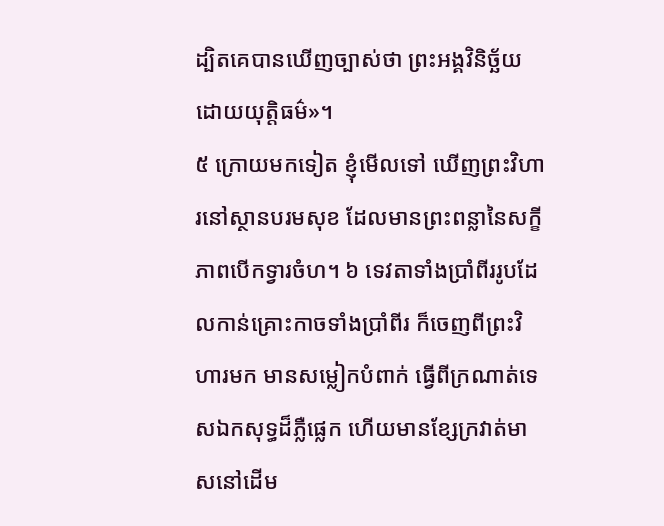ដ្បិតគេបានឃើញច្បាស់ថា ព្រះអង្គវិនិច្ឆ័យដោយយុត្តិធម៌»។
៥ ក្រោយមកទៀត ខ្ញុំមើលទៅ ឃើញព្រះវិហារនៅស្ថានបរមសុខ ដែលមានព្រះពន្លានៃសក្ខីភាពបើកទ្វារចំហ។ ៦ ទេវតាទាំងប្រាំពីររូបដែលកាន់គ្រោះកាចទាំងប្រាំពីរ ក៏ចេញពីព្រះវិហារមក មានសម្លៀកបំពាក់ ធ្វើពីក្រណាត់ទេសឯកសុទ្ធដ៏ភ្លឺផ្លេក ហើយមានខ្សែក្រវាត់មាសនៅដើម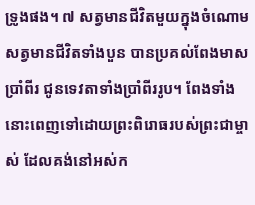ទ្រូងផង។ ៧ សត្វមានជីវិតមួយក្នុងចំណោមសត្វមានជីវិតទាំងបួន បានប្រគល់ពែងមាសប្រាំពីរ ជូនទេវតាទាំងប្រាំពីររូប។ ពែងទាំងនោះពេញទៅដោយព្រះពិរោធរបស់ព្រះជាម្ចាស់ ដែលគង់នៅអស់ក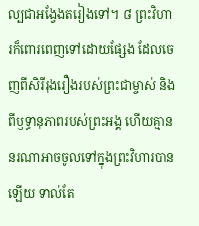ល្បជាអង្វែងតរៀងទៅ។ ៨ ព្រះវិហារក៏ពោរពេញទៅដោយផ្សែង ដែលចេញពីសិរីរុងរឿងរបស់ព្រះជាម្ចាស់ និងពីឫទ្ធានុភាពរបស់ព្រះអង្គ ហើយគ្មាននរណាអាចចូលទៅក្នុងព្រះវិហារបានឡើយ ទាល់តែ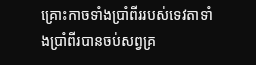គ្រោះកាចទាំងប្រាំពីររបស់ទេវតាទាំងប្រាំពីរបានចប់សព្វគ្រ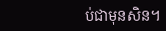ប់ជាមុនសិន។